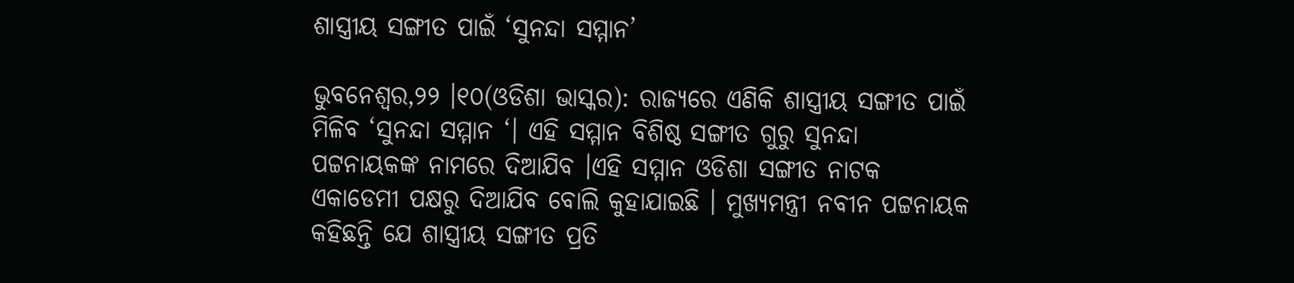ଶାସ୍ତ୍ରୀୟ ସଙ୍ଗୀତ ପାଇଁ ‘ସୁନନ୍ଦା ସମ୍ମାନ’

ଭୁବନେଶ୍ୱର,୨୨ ।୧୦(ଓଡିଶା ଭାସ୍କର): ରାଜ୍ୟରେ ଏଣିକି ଶାସ୍ତ୍ରୀୟ ସଙ୍ଗୀତ ପାଇଁ ମିଳିବ ‘ସୁନନ୍ଦା ସମ୍ମାନ ‘। ଏହି ସମ୍ମାନ ବିଶିଷ୍ଠ ସଙ୍ଗୀତ ଗୁରୁ ସୁନନ୍ଦା ପଟ୍ଟନାୟକଙ୍କ ନାମରେ ଦିଆଯିବ ।ଏହି ସମ୍ମାନ ଓଡିଶା ସଙ୍ଗୀତ ନାଟକ ଏକାଡେମୀ ପକ୍ଷରୁ ଦିଆଯିବ ବୋଲି କୁହାଯାଇଛି । ମୁଖ୍ୟମନ୍ତ୍ରୀ ନବୀନ ପଟ୍ଟନାୟକ କହିଛନ୍ତି ଯେ ଶାସ୍ତ୍ରୀୟ ସଙ୍ଗୀତ ପ୍ରତି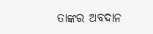ତାଙ୍କର ଅବଦାନ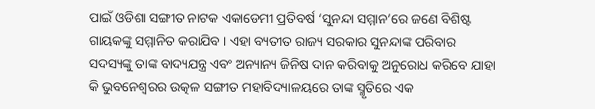ପାଇଁ ଓଡିଶା ସଙ୍ଗୀତ ନାଟକ ଏକାଡେମୀ ପ୍ରତିବର୍ଷ ‘ସୁନନ୍ଦା ସମ୍ମାନ’ରେ ଜଣେ ବିଶିଷ୍ଟ ଗାୟକଙ୍କୁ ସମ୍ମାନିତ କରାଯିବ । ଏହା ବ୍ୟତୀତ ରାଜ୍ୟ ସରକାର ସୁନନ୍ଦାଙ୍କ ପରିବାର ସଦସ୍ୟଙ୍କୁ ତାଙ୍କ ବାଦ୍ୟଯନ୍ତ୍ର ଏବଂ ଅନ୍ୟାନ୍ୟ ଜିନିଷ ଦାନ କରିବାକୁ ଅନୁରୋଧ କରିବେ ଯାହା କି ଭୁବନେଶ୍ୱରର ଉତ୍କଳ ସଙ୍ଗୀତ ମହାବିଦ୍ୟାଳୟରେ ତାଙ୍କ ସ୍ମୃତିରେ ଏକ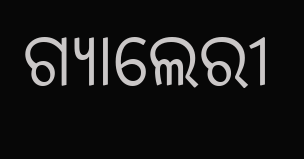ଗ୍ୟାଲେରୀ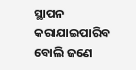ସ୍ଥାପନ କରାଯାଇପାରିବ ବୋଲି ଜଣେ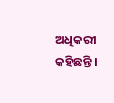ଅଧିକରୀ କହିଛନ୍ତି ।